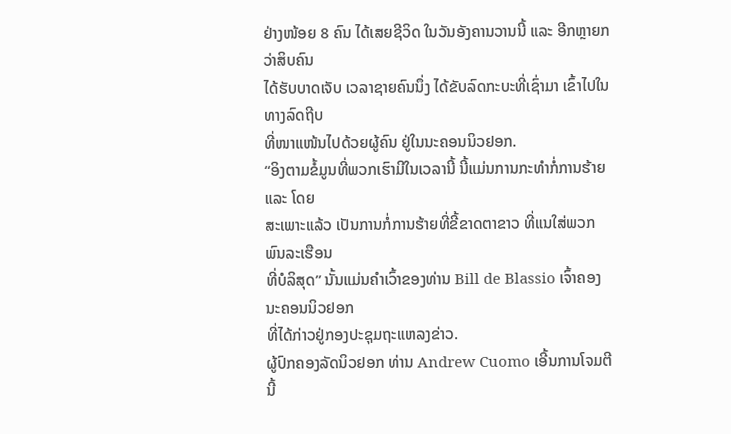ຢ່າງໜ້ອຍ 8 ຄົນ ໄດ້ເສຍຊີວິດ ໃນວັນອັງຄານວານນີ້ ແລະ ອີກຫຼາຍກວ່າສິບຄົນ
ໄດ້ຮັບບາດເຈັບ ເວລາຊາຍຄົນນຶ່ງ ໄດ້ຂັບລົດກະບະທີ່ເຊົ່າມາ ເຂົ້າໄປໃນທາງລົດຖີບ
ທີ່ໜາແໜ້ນໄປດ້ວຍຜູ້ຄົນ ຢູ່ໃນນະຄອນນິວຢອກ.
“ອິງຕາມຂໍ້ມູນທີ່ພວກເຮົາມີໃນເວລານີ້ ນີ້ແມ່ນການກະທຳກໍ່ການຮ້າຍ ແລະ ໂດຍ
ສະເພາະແລ້ວ ເປັນການກໍ່ການຮ້າຍທີ່ຂີ້ຂາດຕາຂາວ ທີ່ແນໃສ່ພວກພົນລະເຮືອນ
ທີ່ບໍລິສຸດ” ນັ້ນແມ່ນຄຳເວົ້າຂອງທ່ານ Bill de Blassio ເຈົ້າຄອງນະຄອນນິວຢອກ
ທີ່ໄດ້ກ່າວຢູ່ກອງປະຊຸມຖະແຫລງຂ່າວ.
ຜູ້ປົກຄອງລັດນິວຢອກ ທ່ານ Andrew Cuomo ເອີ້ນການໂຈມຕີນີ້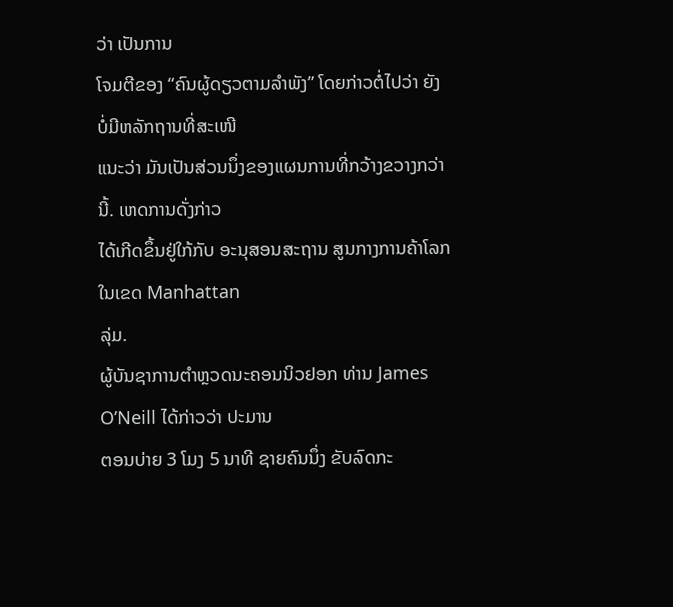ວ່າ ເປັນການ
ໂຈມຕີຂອງ “ຄົນຜູ້ດຽວຕາມລຳພັງ” ໂດຍກ່າວຕໍ່ໄປວ່າ ຍັງບໍ່ມີຫລັກຖານທີ່ສະເໜີ
ແນະວ່າ ມັນເປັນສ່ວນນຶ່ງຂອງແຜນການທີ່ກວ້າງຂວາງກວ່ານີ້. ເຫດການດັ່ງກ່າວ
ໄດ້ເກີດຂຶ້ນຢູ່ໃກ້ກັບ ອະນຸສອນສະຖານ ສູນກາງການຄ້າໂລກໃນເຂດ Manhattan
ລຸ່ມ.
ຜູ້ບັນຊາການຕຳຫຼວດນະຄອນນິວຢອກ ທ່ານ James O’Neill ໄດ້ກ່າວວ່າ ປະມານ
ຕອນບ່າຍ 3 ໂມງ 5 ນາທີ ຊາຍຄົນນຶ່ງ ຂັບລົດກະ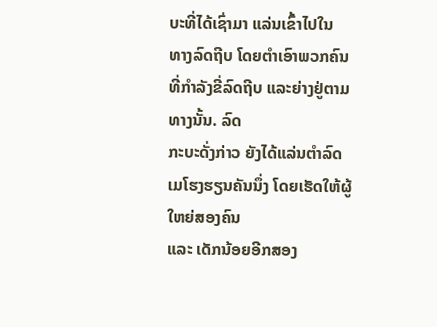ບະທີ່ໄດ້ເຊົ່າມາ ແລ່ນເຂົ້າໄປໃນ
ທາງລົດຖີບ ໂດຍຕຳເອົາພວກຄົນທີ່ກຳລັງຂີ່ລົດຖີບ ແລະຍ່າງຢູ່ຕາມທາງນັ້ນ. ລົດ
ກະບະດັ່ງກ່າວ ຍັງໄດ້ແລ່ນຕຳລົດເມໂຮງຮຽນຄັນນຶ່ງ ໂດຍເຮັດໃຫ້ຜູ້ໃຫຍ່ສອງຄົນ
ແລະ ເດັກນ້ອຍອີກສອງ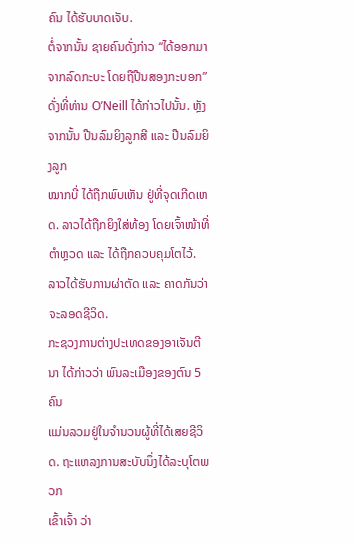ຄົນ ໄດ້ຮັບບາດເຈັບ.
ຕໍ່ຈາກນັ້ນ ຊາຍຄົນດັ່ງກ່າວ “ໄດ້ອອກມາຈາກລົດກະບະ ໂດຍຖືປືນສອງກະບອກ”
ດັ່ງທີ່ທ່ານ O’Neill ໄດ້ກ່າວໄປນັ້ນ. ຫຼັງຈາກນັ້ນ ປືນລົມຍິງລູກສີ ແລະ ປືນລົມຍິງລູກ
ໝາກບີ່ ໄດ້ຖືກພົບເຫັນ ຢູ່ທີ່ຈຸດເກີດເຫດ. ລາວໄດ້ຖືກຍິງໃສ່ທ້ອງ ໂດຍເຈົ້າໜ້າທີ່
ຕຳຫຼວດ ແລະ ໄດ້ຖືກຄວບຄຸມໂຕໄວ້.
ລາວໄດ້ຮັບການຜ່າຕັດ ແລະ ຄາດກັນວ່າ ຈະລອດຊີວິດ.
ກະຊວງການຕ່າງປະເທດຂອງອາເຈັນຕີນາ ໄດ້ກ່າວວ່າ ພົນລະເມືອງຂອງຕົນ 5 ຄົນ
ແມ່ນລວມຢູ່ໃນຈຳນວນຜູ້ທີ່ໄດ້ເສຍຊີວິດ. ຖະແຫລງການສະບັບນຶ່ງໄດ້ລະບຸໂຕພວກ
ເຂົ້າເຈົ້າ ວ່າ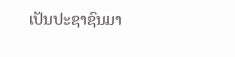ເປັນປະຊາຊົນມາ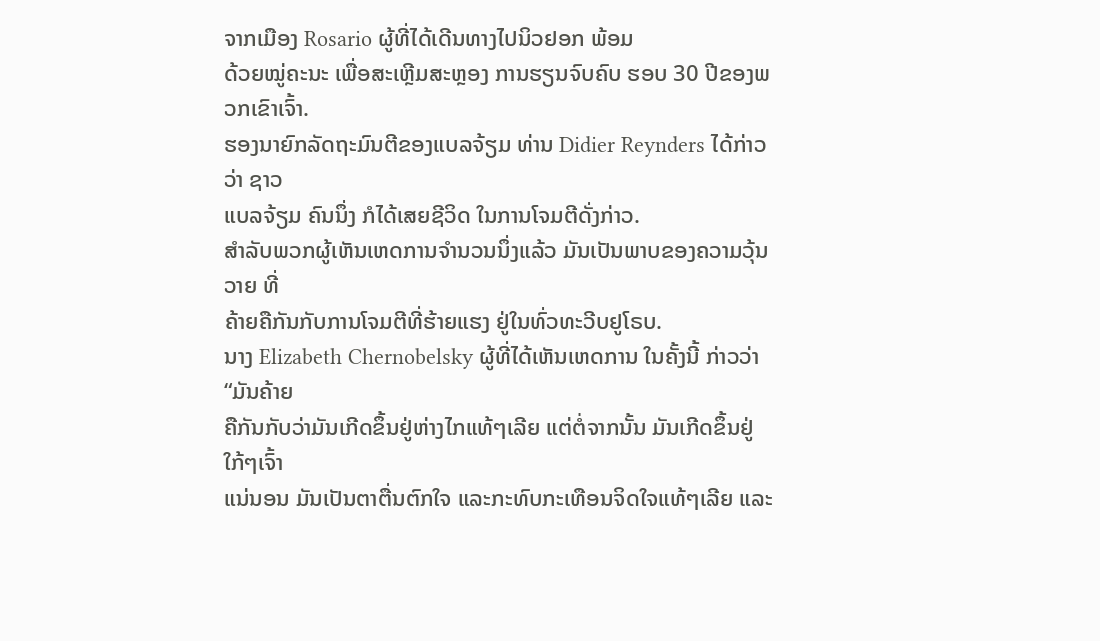ຈາກເມືອງ Rosario ຜູ້ທີ່ໄດ້ເດີນທາງໄປນິວຢອກ ພ້ອມ
ດ້ວຍໝູ່ຄະນະ ເພື່ອສະເຫຼີມສະຫຼອງ ການຮຽນຈົບຄົບ ຮອບ 30 ປີຂອງພວກເຂົາເຈົ້າ.
ຮອງນາຍົກລັດຖະມົນຕີຂອງແບລຈ້ຽມ ທ່ານ Didier Reynders ໄດ້ກ່າວວ່າ ຊາວ
ແບລຈ້ຽມ ຄົນນຶ່ງ ກໍໄດ້ເສຍຊີວິດ ໃນການໂຈມຕີດັ່ງກ່າວ.
ສຳລັບພວກຜູ້ເຫັນເຫດການຈຳນວນນຶ່ງແລ້ວ ມັນເປັນພາບຂອງຄວາມວຸ້ນວາຍ ທີ່
ຄ້າຍຄືກັນກັບການໂຈມຕີທີ່ຮ້າຍແຮງ ຢູ່ໃນທົ່ວທະວີບຢູໂຣບ.
ນາງ Elizabeth Chernobelsky ຜູ້ທີ່ໄດ້ເຫັນເຫດການ ໃນຄັ້ງນີ້ ກ່າວວ່າ “ມັນຄ້າຍ
ຄືກັນກັບວ່າມັນເກີດຂຶ້ນຢູ່ຫ່າງໄກແທ້ໆເລີຍ ແຕ່ຕໍ່ຈາກນັ້ນ ມັນເກີດຂຶ້ນຢູ່ໃກ້ໆເຈົ້າ
ແນ່ນອນ ມັນເປັນຕາຕື່ນຕົກໃຈ ແລະກະທົບກະເທືອນຈິດໃຈແທ້ໆເລີຍ ແລະ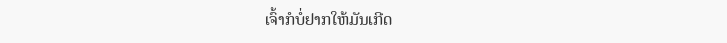ເຈົ້າກໍບໍ່ຢາກໃຫ້ມັນເກີດ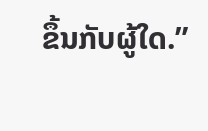ຂຶ້ນກັບຜູ້ໃດ.”